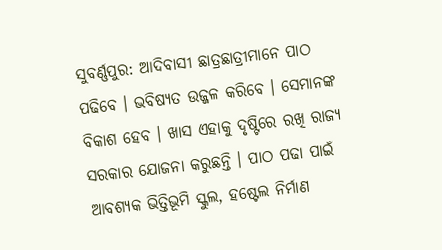ସୁବର୍ଣ୍ଣପୁର: ଆଦିବାସୀ ଛାତ୍ରଛାତ୍ରୀମାନେ ପାଠ ପଢିବେ । ଭବିଷ୍ୟତ ଉଜ୍ଜଳ କରିବେ । ସେମାନଙ୍କ ବିକାଶ ହେବ । ଖାସ ଏହାକୁ ଦୃଷ୍ଟିରେ ରଖି ରାଜ୍ୟ ସରକାର ଯୋଜନା କରୁଛନ୍ତି । ପାଠ ପଢା ପାଇଁ ଆବଶ୍ୟକ ଭିତ୍ତିଭୂମି ସ୍କୁଲ, ହଷ୍ଟେଲ ନିର୍ମାଣ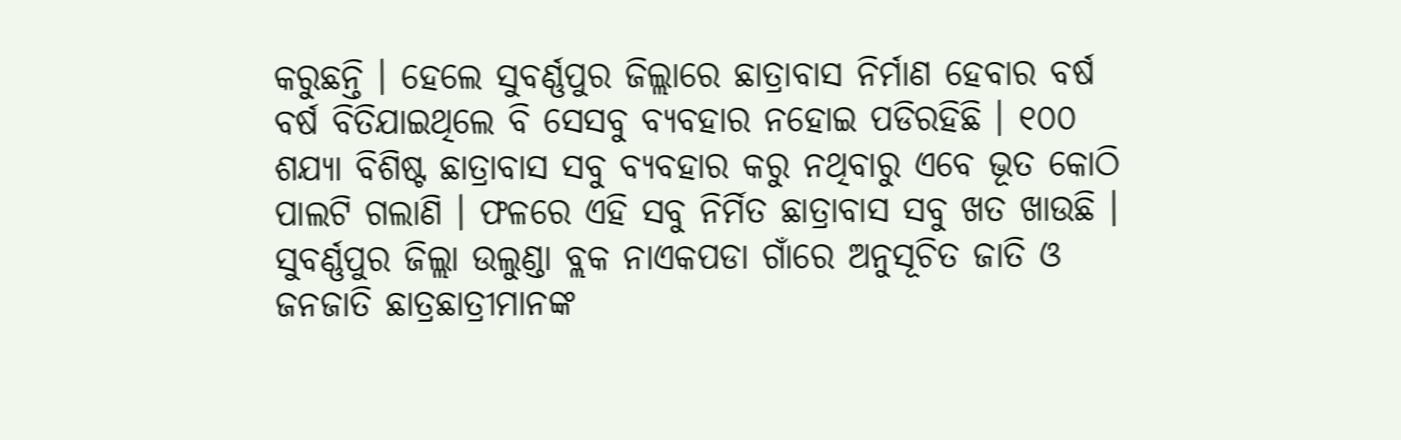କରୁଛନ୍ତି । ହେଲେ ସୁବର୍ଣ୍ଣପୁର ଜିଲ୍ଲାରେ ଛାତ୍ରାବାସ ନିର୍ମାଣ ହେବାର ବର୍ଷ ବର୍ଷ ବିତିଯାଇଥିଲେ ବି ସେସବୁ ବ୍ୟବହାର ନହୋଇ ପଡିରହିଛି । ୧୦୦ ଶଯ୍ୟା ବିଶିଷ୍ଟ ଛାତ୍ରାବାସ ସବୁ ବ୍ୟବହାର କରୁ ନଥିବାରୁ ଏବେ ଭୂତ କୋଠି ପାଲଟି ଗଲାଣି । ଫଳରେ ଏହି ସବୁ ନିର୍ମିତ ଛାତ୍ରାବାସ ସବୁ ଖତ ଖାଉଛି ।
ସୁବର୍ଣ୍ଣପୁର ଜିଲ୍ଲା ଉଲୁଣ୍ଡା ବ୍ଲକ ନାଏକପଡା ଗାଁରେ ଅନୁସୂଚିତ ଜାତି ଓ ଜନଜାତି ଛାତ୍ରଛାତ୍ରୀମାନଙ୍କ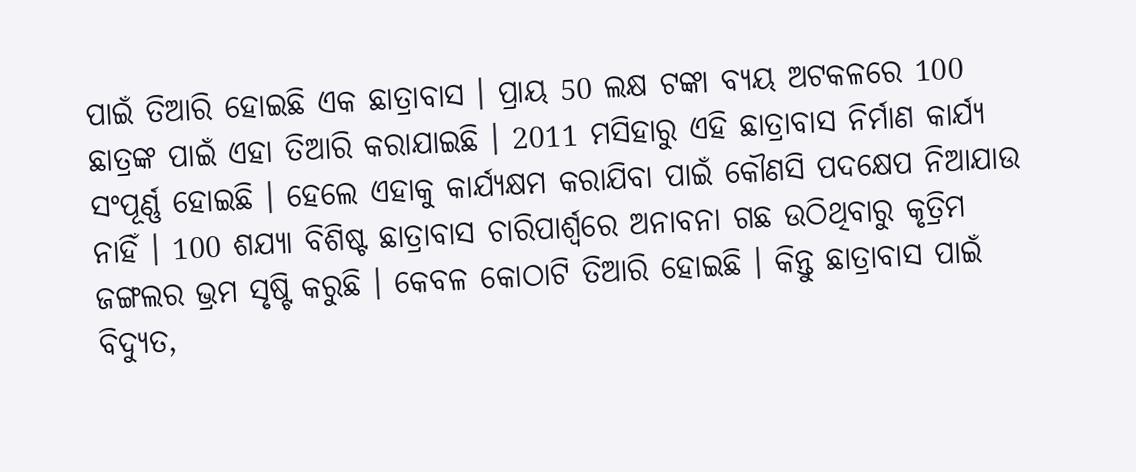ପାଇଁ ତିଆରି ହୋଇଛି ଏକ ଛାତ୍ରାବାସ । ପ୍ରାୟ 50 ଲକ୍ଷ ଟଙ୍କା ବ୍ୟୟ ଅଟକଳରେ 100 ଛାତ୍ରଙ୍କ ପାଇଁ ଏହା ତିଆରି କରାଯାଇଛି । 2011 ମସିହାରୁ ଏହି ଛାତ୍ରାବାସ ନିର୍ମାଣ କାର୍ଯ୍ୟ ସଂପୂର୍ଣ୍ଣ ହୋଇଛି । ହେଲେ ଏହାକୁ କାର୍ଯ୍ୟକ୍ଷମ କରାଯିବା ପାଇଁ କୌଣସି ପଦକ୍ଷେପ ନିଆଯାଉ ନାହିଁ । 100 ଶଯ୍ୟା ବିଶିଷ୍ଟ ଛାତ୍ରାବାସ ଚାରିପାର୍ଶ୍ବରେ ଅନାବନା ଗଛ ଉଠିଥିବାରୁ କୃତ୍ରିମ ଜଙ୍ଗଲର ଭ୍ରମ ସୃଷ୍ଟି କରୁଛି । କେବଳ କୋଠାଟି ତିଆରି ହୋଇଛି । କିନ୍ତୁ ଛାତ୍ରାବାସ ପାଇଁ ବିଦ୍ୟୁତ,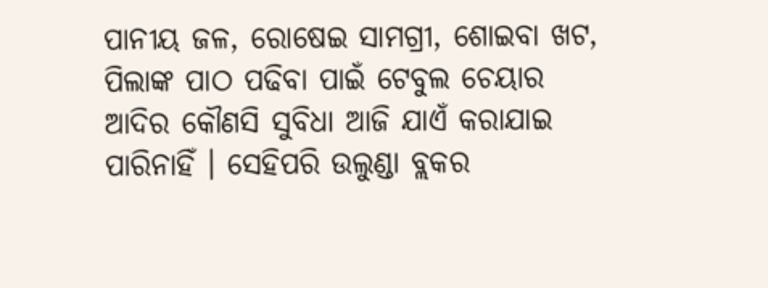ପାନୀୟ ଜଳ, ରୋଷେଇ ସାମଗ୍ରୀ, ଶୋଇବା ଖଟ, ପିଲାଙ୍କ ପାଠ ପଢିବା ପାଇଁ ଟେବୁଲ ଚେୟାର ଆଦିର କୌଣସି ସୁବିଧା ଆଜି ଯାଏଁ କରାଯାଇ ପାରିନାହିଁ । ସେହିପରି ଉଲୁଣ୍ଡା ବ୍ଲକର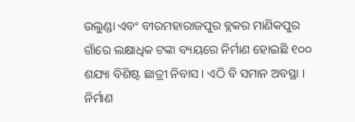ଉଲୁଣ୍ଡା ଏବଂ ବୀରମହାରାଜପୁର ବ୍ଲକର ମାଣିକପୁର ଗାଁରେ ଲକ୍ଷାଧିକ ଟଙ୍କା ବ୍ୟୟରେ ନିର୍ମାଣ ହୋଇଛି ୧୦୦ ଶଯ୍ୟା ବିଶିଷ୍ଟ ଛାତ୍ରୀ ନିବାସ । ଏଠି ବି ସମାନ ଅବସ୍ଥା । ନିର୍ମାଣ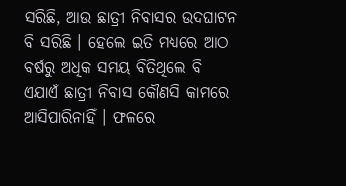ସରିଛି, ଆଉ ଛାତ୍ରୀ ନିବାସର ଉଦଘାଟନ ବି ସରିଛି । ହେଲେ ଇତି ମଧ୍ୟରେ ଆଠ ବର୍ଷରୁ ଅଧିକ ସମୟ ବିତିଥିଲେ ବି ଏଯାଏଁ ଛାତ୍ରୀ ନିବାସ କୌଣସି କାମରେ ଆସିପାରିନାହିଁ । ଫଳରେ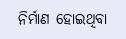ନିର୍ମାଣ ହୋଇଥିବା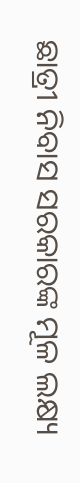ଛାତ୍ରୀ ନିବାସ ସରକାରଙ୍କ ମୂଳ ଲକ୍ଷ୍ୟ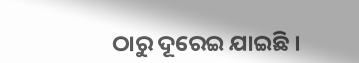ଠାରୁ ଦୂରେଇ ଯାଇଛି ।